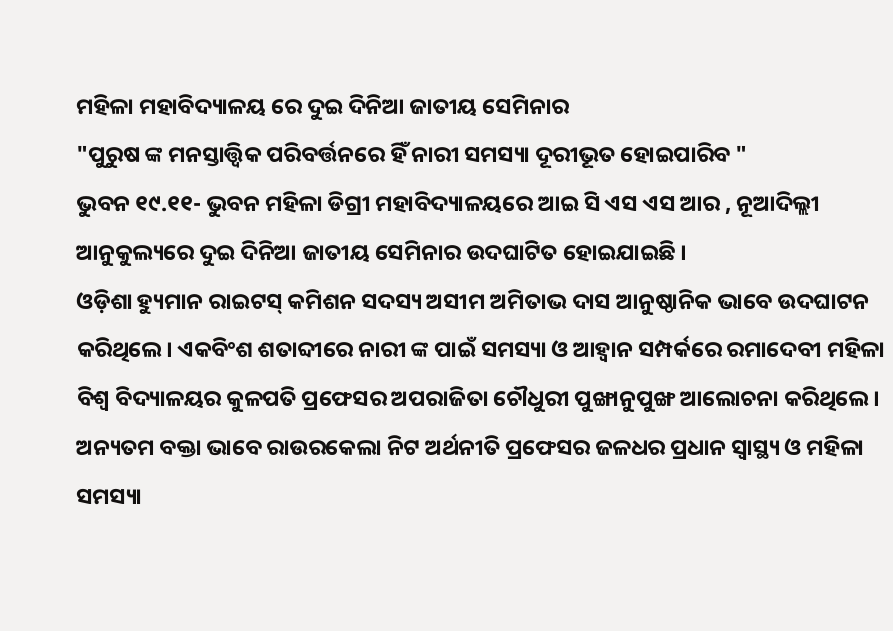ମହିଳା ମହାବିଦ୍ୟାଳୟ ରେ ଦୁଇ ଦିନିଆ ଜାତୀୟ ସେମିନାର
"ପୁରୁଷ ଙ୍କ ମନସ୍ତାତ୍ତ୍ୱିକ ପରିବର୍ତ୍ତନରେ ହିଁ ନାରୀ ସମସ୍ୟା ଦୂରୀଭୂତ ହୋଇପାରିବ "
ଭୁବନ ୧୯.୧୧- ଭୁବନ ମହିଳା ଡିଗ୍ରୀ ମହାବିଦ୍ୟାଳୟରେ ଆଇ ସି ଏସ ଏସ ଆର , ନୂଆଦିଲ୍ଲୀ ଆନୁକୁଲ୍ୟରେ ଦୁଇ ଦିନିଆ ଜାତୀୟ ସେମିନାର ଉଦଘାଟିତ ହୋଇଯାଇଛି ।
ଓଡ଼ିଶା ହ୍ୟୁମାନ ରାଇଟସ୍ କମିଶନ ସଦସ୍ୟ ଅସୀମ ଅମିତାଭ ଦାସ ଆନୁଷ୍ଠାନିକ ଭାବେ ଉଦଘାଟନ କରିଥିଲେ। ଏକବିଂଶ ଶତାବ୍ଦୀରେ ନାରୀ ଙ୍କ ପାଇଁ ସମସ୍ୟା ଓ ଆହ୍ବାନ ସମ୍ପର୍କରେ ରମାଦେବୀ ମହିଳା ବିଶ୍ଵ ବିଦ୍ୟାଳୟର କୁଳପତି ପ୍ରଫେସର ଅପରାଜିତା ଚୌଧୁରୀ ପୁଙ୍ଖାନୁପୁଙ୍ଖ ଆଲୋଚନା କରିଥିଲେ। ଅନ୍ୟତମ ବକ୍ତା ଭାବେ ରାଉରକେଲା ନିଟ ଅର୍ଥନୀତି ପ୍ରଫେସର ଜଳଧର ପ୍ରଧାନ ସ୍ବାସ୍ଥ୍ୟ ଓ ମହିଳା ସମସ୍ୟା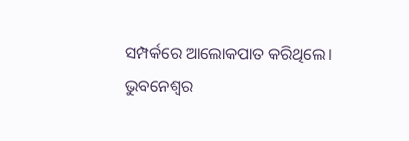ସମ୍ପର୍କରେ ଆଲୋକପାତ କରିଥିଲେ।
ଭୁବନେଶ୍ୱର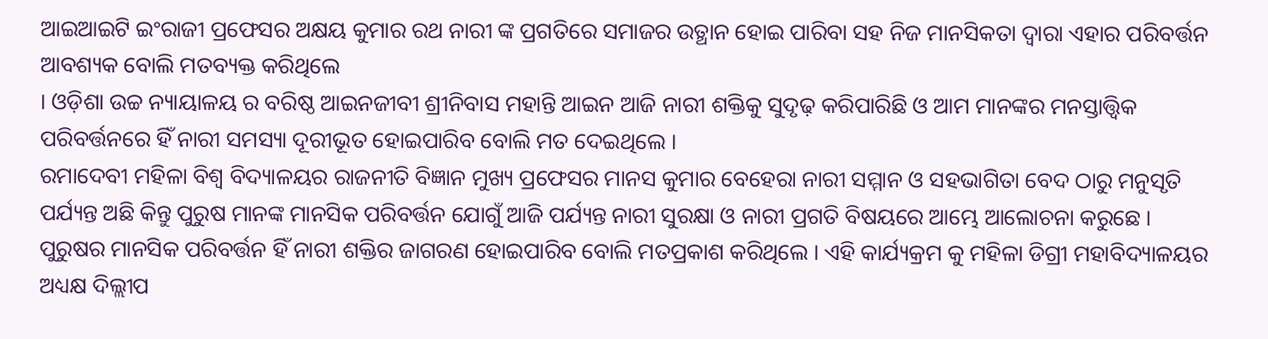ଆଇଆଇଟି ଇଂରାଜୀ ପ୍ରଫେସର ଅକ୍ଷୟ କୁମାର ରଥ ନାରୀ ଙ୍କ ପ୍ରଗତିରେ ସମାଜର ଉତ୍ଥାନ ହୋଇ ପାରିବା ସହ ନିଜ ମାନସିକତା ଦ୍ଵାରା ଏହାର ପରିବର୍ତ୍ତନ ଆବଶ୍ୟକ ବୋଲି ମତବ୍ୟକ୍ତ କରିଥିଲେ
। ଓଡ଼ିଶା ଉଚ୍ଚ ନ୍ୟାୟାଳୟ ର ବରିଷ୍ଠ ଆଇନଜୀବୀ ଶ୍ରୀନିବାସ ମହାନ୍ତି ଆଇନ ଆଜି ନାରୀ ଶକ୍ତିକୁ ସୁଦୃଢ଼ କରିପାରିଛି ଓ ଆମ ମାନଙ୍କର ମନସ୍ତାତ୍ତ୍ୱିକ ପରିବର୍ତ୍ତନରେ ହିଁ ନାରୀ ସମସ୍ୟା ଦୂରୀଭୂତ ହୋଇପାରିବ ବୋଲି ମତ ଦେଇଥିଲେ ।
ରମାଦେବୀ ମହିଳା ବିଶ୍ଵ ବିଦ୍ୟାଳୟର ରାଜନୀତି ବିଜ୍ଞାନ ମୁଖ୍ୟ ପ୍ରଫେସର ମାନସ କୁମାର ବେହେରା ନାରୀ ସମ୍ମାନ ଓ ସହଭାଗିତା ବେଦ ଠାରୁ ମନୁସୃତି ପର୍ଯ୍ୟନ୍ତ ଅଛି କିନ୍ତୁ ପୁରୁଷ ମାନଙ୍କ ମାନସିକ ପରିବର୍ତ୍ତନ ଯୋଗୁଁ ଆଜି ପର୍ଯ୍ୟନ୍ତ ନାରୀ ସୁରକ୍ଷା ଓ ନାରୀ ପ୍ରଗତି ବିଷୟରେ ଆମ୍ଭେ ଆଲୋଚନା କରୁଛେ ।
ପୁରୁଷର ମାନସିକ ପରିବର୍ତ୍ତନ ହିଁ ନାରୀ ଶକ୍ତିର ଜାଗରଣ ହୋଇପାରିବ ବୋଲି ମତପ୍ରକାଶ କରିଥିଲେ । ଏହି କାର୍ଯ୍ୟକ୍ରମ କୁ ମହିଳା ଡିଗ୍ରୀ ମହାବିଦ୍ୟାଳୟର ଅଧ୍ୟକ୍ଷ ଦିଲ୍ଲୀପ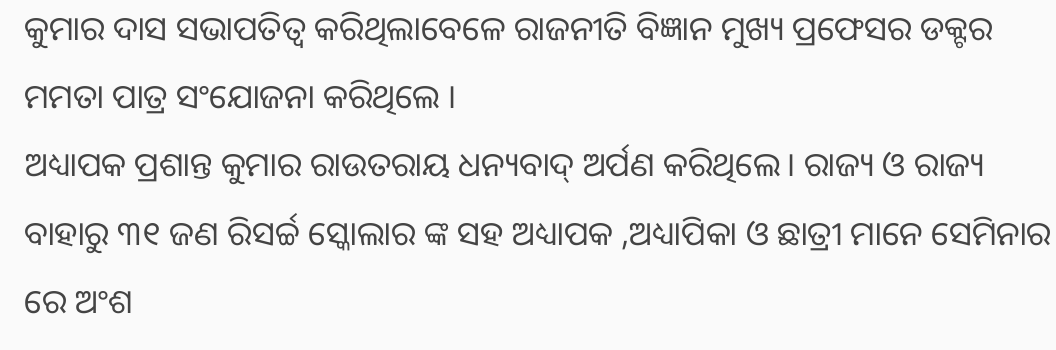କୁମାର ଦାସ ସଭାପତିତ୍ବ କରିଥିଲାବେଳେ ରାଜନୀତି ବିଜ୍ଞାନ ମୁଖ୍ୟ ପ୍ରଫେସର ଡକ୍ଟର ମମତା ପାତ୍ର ସଂଯୋଜନା କରିଥିଲେ ।
ଅଧ୍ୟାପକ ପ୍ରଶାନ୍ତ କୁମାର ରାଉତରାୟ ଧନ୍ୟବାଦ୍ ଅର୍ପଣ କରିଥିଲେ। ରାଜ୍ୟ ଓ ରାଜ୍ୟ ବାହାରୁ ୩୧ ଜଣ ରିସର୍ଚ୍ଚ ସ୍କୋଲାର ଙ୍କ ସହ ଅଧ୍ୟାପକ ,ଅଧ୍ୟାପିକା ଓ ଛାତ୍ରୀ ମାନେ ସେମିନାର ରେ ଅଂଶ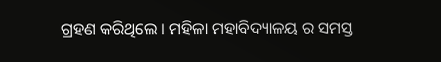ଗ୍ରହଣ କରିଥିଲେ । ମହିଳା ମହାବିଦ୍ୟାଳୟ ର ସମସ୍ତ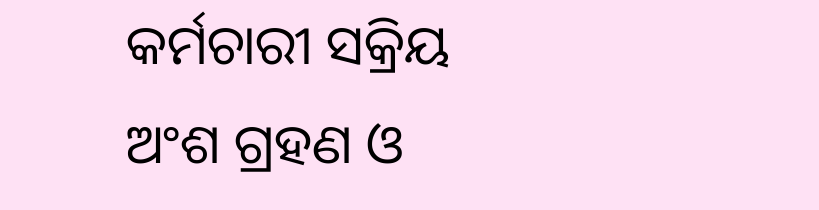କର୍ମଚାରୀ ସକ୍ରିୟ ଅଂଶ ଗ୍ରହଣ ଓ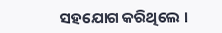ସହଯୋଗ କରିଥିଲେ ।